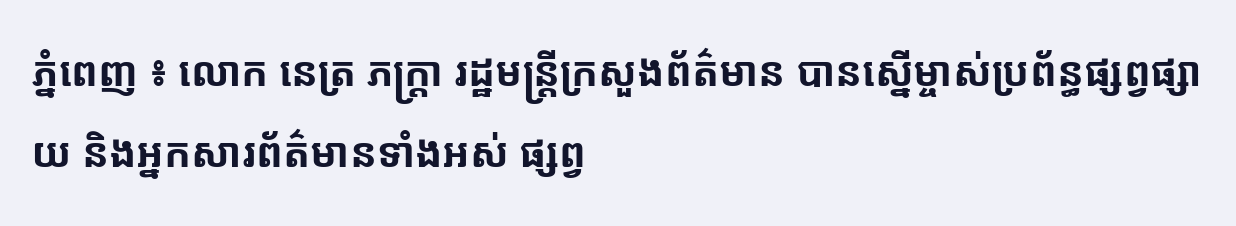ភ្នំពេញ ៖ លោក នេត្រ ភក្រ្តា រដ្ឋមន្ដ្រីក្រសួងព័ត៌មាន បានស្នើម្ចាស់ប្រព័ន្ធផ្សព្វផ្សាយ និងអ្នកសារព័ត៌មានទាំងអស់ ផ្សព្វ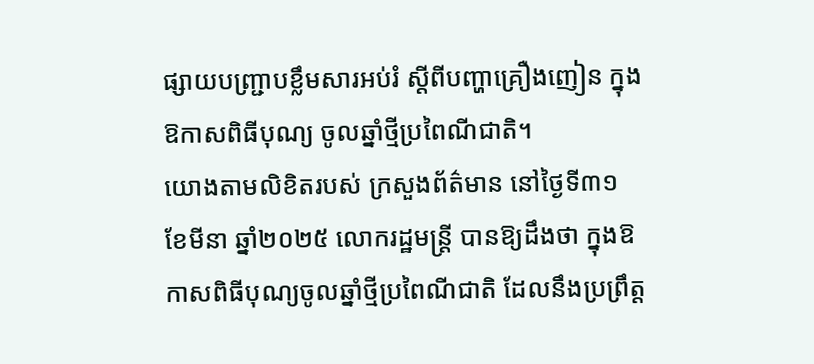ផ្សាយបញ្ជ្រាបខ្លឹមសារអប់រំ ស្តីពីបញ្ហាគ្រឿងញៀន ក្នុងឱកាសពិធីបុណ្យ ចូលឆ្នាំថ្មីប្រពៃណីជាតិ។
យោងតាមលិខិតរបស់ ក្រសួងព័ត៌មាន នៅថ្ងៃទី៣១ ខែមីនា ឆ្នាំ២០២៥ លោករដ្ឋមន្ដ្រី បានឱ្យដឹងថា ក្នុងឱកាសពិធីបុណ្យចូលឆ្នាំថ្មីប្រពៃណីជាតិ ដែលនឹងប្រព្រឹត្ត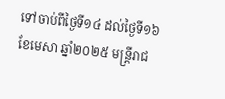ទៅចាប់ពីថ្ងៃទី១៤ ដល់ថ្ងៃទី១៦ ខែមេសា ឆ្នាំ២០២៥ មន្ត្រីរាជ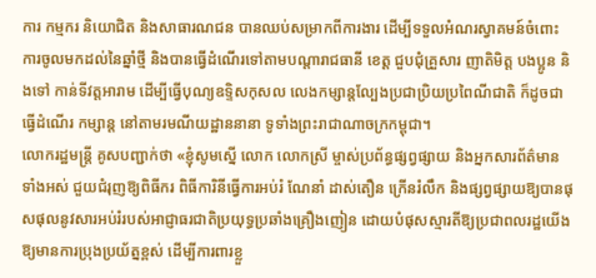ការ កម្មករ និយោជិត និងសាធារណជន បានឈប់សម្រាកពីការងារ ដើម្បីទទួលអំណរស្វាគមន៍ចំពោះ ការចូលមកដល់នៃឆ្នាំថ្មី និងបានធ្វើដំណើរទៅតាមបណ្តារាជធានី ខេត្ត ជួបជុំគ្រួសារ ញាតិមិត្ត បងប្អូន និងទៅ កាន់ទីវត្តអារាម ដើម្បីធ្វើបុណ្យឧទ្ទិសកុសល លេងកម្សាន្តល្បែងប្រជាប្រិយប្រពៃណីជាតិ ក៏ដូចជាធ្វើដំណើរ កម្សាន្ត នៅតាមរមណីយដ្ឋាននានា ទូទាំងព្រះរាជាណាចក្រកម្ពុជា។
លោករដ្ឋមន្ដ្រី គូសបញ្ជាក់ថា «ខ្ញុំសូមស្នើ លោក លោកស្រី ម្ចាស់ប្រព័ន្ធផ្សព្វផ្សាយ និងអ្នកសារព័ត៌មាន ទាំងអស់ ជួយជំរុញឱ្យពិធីករ ពិធីការិនីធ្វើការអប់រំ ណែនាំ ដាស់តឿន ក្រើនរំលឹក និងផ្សព្វផ្សាយឱ្យបានផុសផុលនូវសារអប់រំរបស់អាជ្ញាធរជាតិប្រយុទ្ធប្រឆាំងគ្រឿងញៀន ដោយបំផុសស្មារតីឱ្យប្រជាពលរដ្ឋយើងឱ្យមានការប្រុងប្រយ័ត្នខ្ពស់ ដើម្បីការពារខ្លួ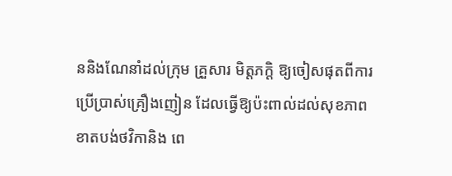ននិងណែនាំដល់ក្រុម គ្រួសារ មិត្តភក្តិ ឱ្យចៀសផុតពីការប្រើប្រាស់គ្រឿងញៀន ដែលធ្វើឱ្យប៉ះពាល់ដល់សុខភាព ខាតបង់ថវិកានិង ពេ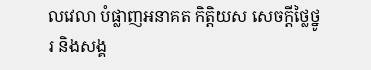លវេលា បំផ្លាញអនាគត កិត្តិយស សេចក្តីថ្លៃថ្នូរ និងសង្គ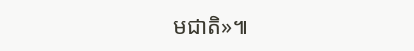មជាតិ»៕